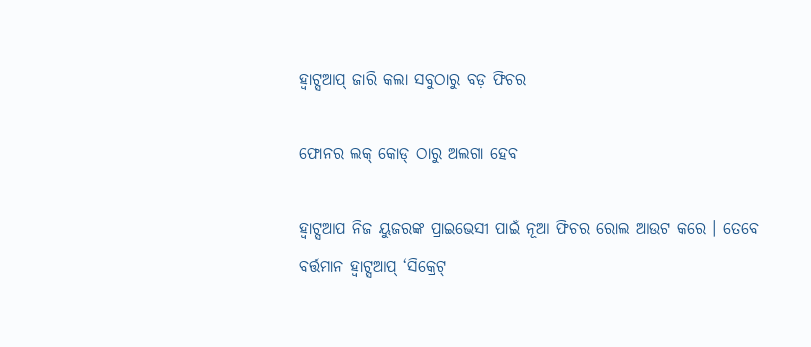ହ୍ଵାଟ୍ସଆପ୍‌ ଜାରି କଲା ସବୁଠାରୁ ବଡ଼ ଫିଚର

ଫୋନର ଲକ୍ କୋଡ୍ ଠାରୁ ଅଲଗା ହେବ

ହ୍ଵାଟ୍ସଆପ ନିଜ ୟୁଜରଙ୍କ ପ୍ରାଇଭେସୀ ପାଇଁ ନୂଆ ଫିଚର ରୋଲ ଆଉଟ କରେ । ତେବେ ବର୍ତ୍ତମାନ ହ୍ଵାଟ୍ସଆପ୍‌ ‘ସିକ୍ରେଟ୍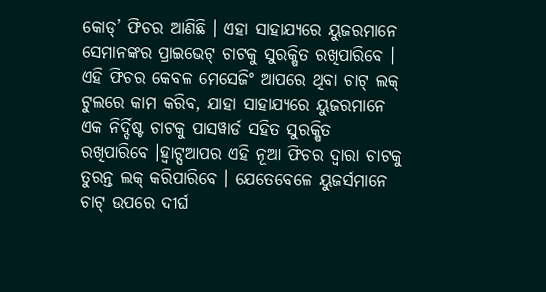କୋଡ୍’ ଫିଚର ଆଣିଛି । ଏହା ସାହାଯ୍ୟରେ ୟୁଜରମାନେ ସେମାନଙ୍କର ପ୍ରାଇଭେଟ୍‌ ଚାଟକୁ ସୁରକ୍ଷିତ ରଖିପାରିବେ । ଏହି ଫିଚର କେବଳ ମେସେଜିଂ ଆପରେ ଥିବା ଚାଟ୍ ଲକ୍ ଟୁଲରେ କାମ କରିବ, ଯାହା ସାହାଯ୍ୟରେ ୟୁଜରମାନେ ଏକ ନିର୍ଦ୍ଦିଷ୍ଟ ଚାଟକୁ ପାସୱାର୍ଡ ସହିତ ସୁରକ୍ଷିତ ରଖିପାରିବେ ।ହ୍ଵାଟ୍ସଆପର ଏହି ନୂଆ ଫିଚର ଦ୍ୱାରା ଚାଟକୁ ତୁରନ୍ତ ଲକ୍ କରିପାରିବେ । ଯେତେବେଳେ ୟୁଜର୍ସମାନେ ଚାଟ୍ ଉପରେ ଦୀର୍ଘ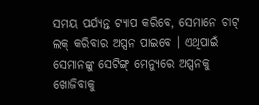ସମୟ ପର୍ଯ୍ୟନ୍ତ ଟ୍ୟାପ କରିବେ, ସେମାନେ ଚାଟ୍ ଲକ୍ କରିବାର ଅପ୍ସନ ପାଇବେ । ଏଥିପାଇଁ ସେମାନଙ୍କୁ ସେଟିଙ୍ଗ୍ ମେନ୍ୟୁରେ ଅପ୍ସନକୁ ଖୋଜିବାକୁ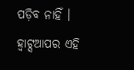ପଡ଼ିବ ନାହିଁ । ହ୍ଵାଟ୍ସଆପର ଏହି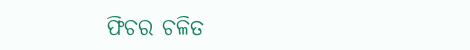ଫିଚର ଚଳିତ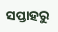ସପ୍ତାହରୁ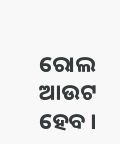ରୋଲ ଆଉଟ ହେବ ।